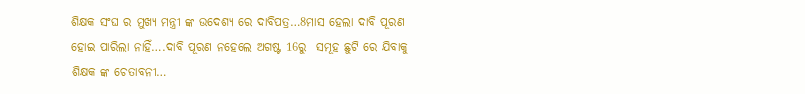ଶିକ୍ଷକ ସଂଘ ର ମୁଖ୍ୟ ମନ୍ତ୍ରୀ ଙ୍କ ଉଦେଶ୍ୟ ରେ ଦାବିପତ୍ର…8ମାସ ହେଲା ଦାବି ପୂରଣ ହୋଇ ପାରିଲା ନାହିଁ….ଦାବି ପୂରଣ ନହେଲେ ଅଗଷ୍ଟ 16ରୁ  ସମୂହ ଛୁଟି ରେ ଯିବାକୁ ଶିକ୍ଷକ ଙ୍କ ଚେତାବନୀ…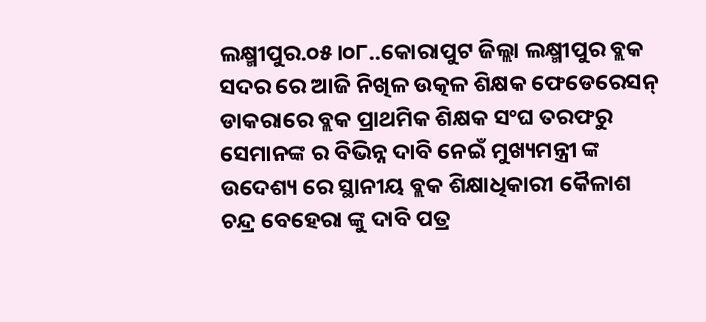ଲକ୍ଷ୍ମୀପୁର.୦୫।୦୮..କୋରାପୁଟ ଜିଲ୍ଲା ଲକ୍ଷ୍ମୀପୁର ବ୍ଲକ ସଦର ରେ ଆଜି ନିଖିଳ ଉତ୍କଳ ଶିକ୍ଷକ ଫେଡେରେସନ୍ ଡାକରାରେ ବ୍ଲକ ପ୍ରାଥମିକ ଶିକ୍ଷକ ସଂଘ ତରଫରୁ  ସେମାନଙ୍କ ର ବିଭିନ୍ନ ଦାବି ନେଇଁ ମୁଖ୍ୟମନ୍ତ୍ରୀ ଙ୍କ ଉଦେଶ୍ୟ ରେ ସ୍ଥାନୀୟ ବ୍ଲକ ଶିକ୍ଷାଧିକାରୀ କୈଳାଶ ଚନ୍ଦ୍ର ବେହେରା ଙ୍କୁ ଦାବି ପତ୍ର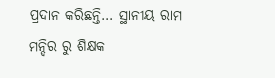ପ୍ରଦାନ କରିଛନ୍ତି… ସ୍ଥାନୀୟ ରାମ ମନ୍ଦିର ରୁ ଶିକ୍ଷକ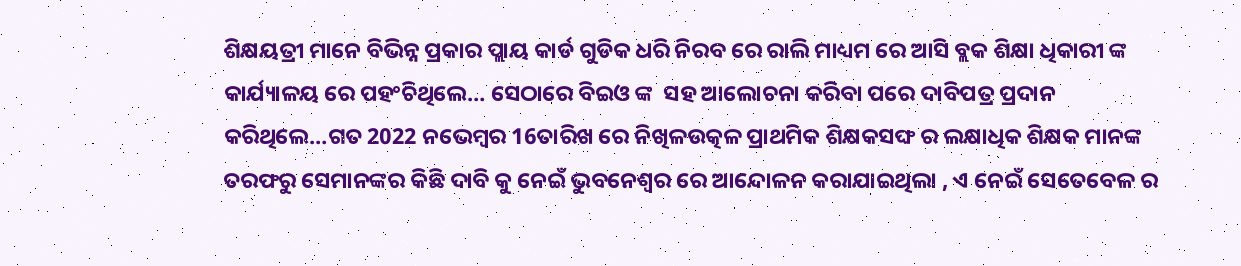ଶିକ୍ଷୟତ୍ରୀ ମାନେ ବିଭିନ୍ନ ପ୍ରକାର ପ୍ଲାୟ କାର୍ଡ ଗୁଡିକ ଧରି ନିରବ ରେ ରାଲି ମାଧ୍ୟମ ରେ ଆସି ବ୍ଲକ ଶିକ୍ଷା ଧିକାରୀ ଙ୍କ କାର୍ଯ୍ୟାଳୟ ରେ ପହଂଚିଥିଲେ… ସେଠାରେ ବିଇଓ ଙ୍କ  ସହ ଆଲୋଚନା କରିବା ପରେ ଦାବିପତ୍ର ପ୍ରଦାନ କରିଥିଲେ…ଗତ 2022 ନଭେମ୍ବର 16ତାରିଖ ରେ ନିଖିଳଉତ୍କଳ ପ୍ରାଥମିକ ଶିକ୍ଷକସଙ୍ଘ ର ଲକ୍ଷାଧିକ ଶିକ୍ଷକ ମାନଙ୍କ ତରଫରୁ ସେମାନଙ୍କର କିଛି ଦାବି କୁ ନେଇଁ ଭୁବନେଶ୍ୱର ରେ ଆନ୍ଦୋଳନ କରାଯାଇଥିଲା , ଏ ନେଇଁ ସେତେବେଳ ର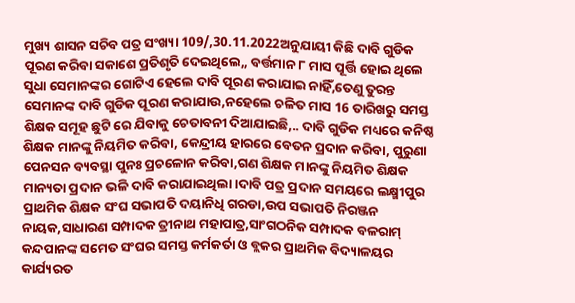ମୁଖ୍ୟ ଶାସନ ସଚିବ ପତ୍ର ସଂଖ୍ୟା 109/,30.11.2022ଅନୁଯାୟୀ କିଛି ଦାବି ଗୁଡିକ ପୂରଣ କରିବା ସକାଶେ ପ୍ରତିଶୃତି ଦେଇଥିଲେ,, ବର୍ତ୍ତମାନ ୮ ମାସ ପୂର୍ତ୍ତି ହୋଇ ଥିଲେ ସୁଧା ସେମାନଙ୍କର ଗୋଟିଏ ହେଲେ ଦାବି ପୂରଣ କରାଯାଇ ନାହିଁ,ତେଣୁ ତୁରନ୍ତ ସେମାନଙ୍କ ଦାବି ଗୁଡିକ ପୂରଣ କରାଯାଉ,ନହେଲେ ଚଳିତ ମାସ 16 ତାରିଖରୁ ସମସ୍ତ ଶିକ୍ଷକ ସମୂହ ଛୁଟି ରେ ଯିବାକୁ ଚେତାବନୀ ଦିଆଯାଇଛି,.. ଦାବି ଗୁଡିକ ମଧ୍ୟରେ କନିଷ୍ଠ ଶିକ୍ଷକ ମାନଙ୍କୁ ନିୟମିତ କରିବା, କେନ୍ଦ୍ରୀୟ ହାରରେ ବେତନ ପ୍ରଦାନ କରିବା, ପୁରୁଣା ପେନସନ ବ୍ୟବସ୍ଥା ପୁନଃ ପ୍ରଚଳୋନ କରିବା,ଗଣ ଶିକ୍ଷକ ମାନଙ୍କୁ ନିୟମିତ ଶିକ୍ଷକ ମାନ୍ୟତା ପ୍ରଦାନ ଭଳି ଦାବି କରାଯାଇଥିଲା।ଦାବି ପତ୍ର ପ୍ରଦାନ ସମୟରେ ଲକ୍ଷ୍ମୀପୁର ପ୍ରାଥମିକ ଶିକ୍ଷକ ସଂଘ ସଭାପତି ଦୟାନିଧି ଗରଡା,ଉପ ସଭାପତି ନିରଞ୍ଜନ ନାୟକ,ସାଧାରଣ ସମ୍ପାଦକ ତ୍ରୀନାଥ ମହାପାତ୍ର,ସାଂଗଠନିକ ସମ୍ପାଦକ ବଳରାମ୍ କନ୍ଦପାନଙ୍କ ସମେତ ସଂଘର ସମସ୍ତ କର୍ମକର୍ତା ଓ ବ୍ଲକର ପ୍ରାଥମିକ ବିଦ୍ୟାଳୟର କାର୍ଯ୍ୟରତ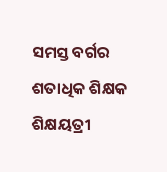ସମସ୍ତ ବର୍ଗର ଶତାଧିକ ଶିକ୍ଷକ ଶିକ୍ଷୟତ୍ରୀ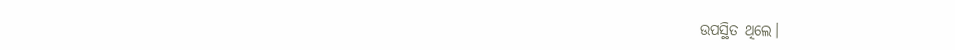ଉପସ୍ଥିତ ଥିଲେ।